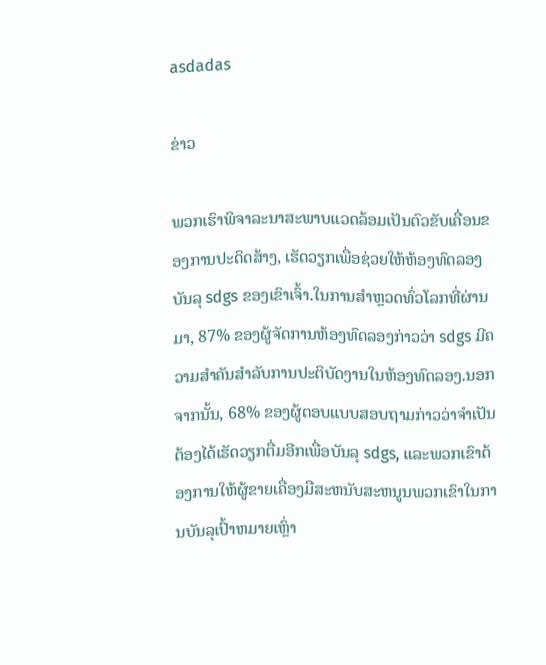asdadas

ຂ່າວ

ພວກເຮົາພິຈາລະນາສະພາບແວດລ້ອມເປັນຕົວຂັບເຄື່ອນຂອງການປະດິດສ້າງ, ເຮັດວຽກເພື່ອຊ່ວຍໃຫ້ຫ້ອງທົດລອງບັນລຸ sdgs ຂອງເຂົາເຈົ້າ.ໃນການສໍາຫຼວດທົ່ວໂລກທີ່ຜ່ານມາ, 87% ຂອງຜູ້ຈັດການຫ້ອງທົດລອງກ່າວວ່າ sdgs ມີຄວາມສໍາຄັນສໍາລັບການປະຕິບັດງານໃນຫ້ອງທົດລອງ.ນອກຈາກນັ້ນ, 68% ຂອງຜູ້ຕອບແບບສອບຖາມກ່າວວ່າຈໍາເປັນຕ້ອງໄດ້ເຮັດວຽກຕື່ມອີກເພື່ອບັນລຸ sdgs, ແລະພວກເຂົາຕ້ອງການໃຫ້ຜູ້ຂາຍເຄື່ອງມືສະຫນັບສະຫນູນພວກເຂົາໃນການບັນລຸເປົ້າຫມາຍເຫຼົ່າ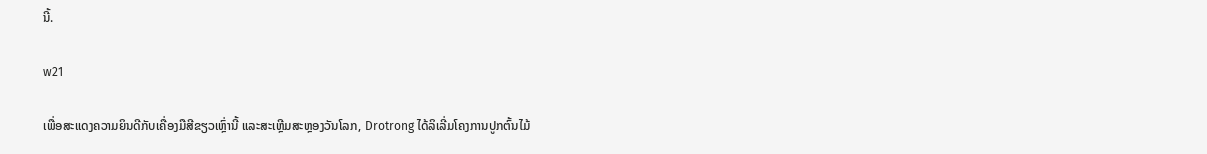ນີ້.

w21

ເພື່ອສະແດງຄວາມຍິນດີກັບເຄື່ອງມືສີຂຽວເຫຼົ່ານີ້ ແລະສະເຫຼີມສະຫຼອງວັນໂລກ, Drotrong ໄດ້ລິເລີ່ມໂຄງການປູກຕົ້ນໄມ້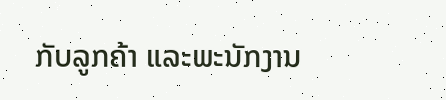ກັບລູກຄ້າ ແລະພະນັກງານ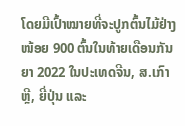ໂດຍມີເປົ້າໝາຍທີ່ຈະປູກຕົ້ນໄມ້ຢ່າງໜ້ອຍ 900 ຕົ້ນໃນທ້າຍເດືອນກັນຍາ 2022 ໃນປະເທດຈີນ, ສ.ເກົາຫຼີ, ຍີ່ປຸ່ນ ແລະ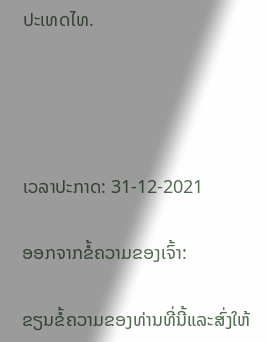ປະເທດໄທ.




ເວລາປະກາດ: 31-12-2021

ອອກຈາກຂໍ້ຄວາມຂອງເຈົ້າ:

ຂຽນຂໍ້ຄວາມຂອງທ່ານທີ່ນີ້ແລະສົ່ງໃຫ້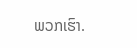ພວກເຮົາ.